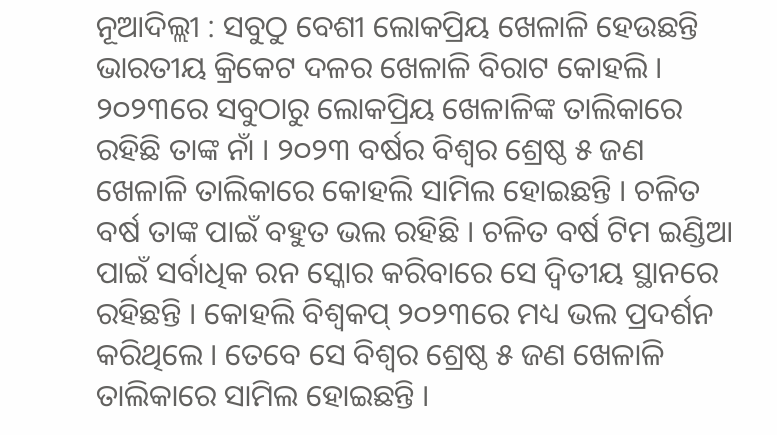ନୂଆଦିଲ୍ଲୀ : ସବୁଠୁ ବେଶୀ ଲୋକପ୍ରିୟ ଖେଳାଳି ହେଉଛନ୍ତି ଭାରତୀୟ କ୍ରିକେଟ ଦଳର ଖେଳାଳି ବିରାଟ କୋହଲି । ୨୦୨୩ରେ ସବୁଠାରୁ ଲୋକପ୍ରିୟ ଖେଳାଳିଙ୍କ ତାଲିକାରେ ରହିଛି ତାଙ୍କ ନାଁ । ୨୦୨୩ ବର୍ଷର ବିଶ୍ୱର ଶ୍ରେଷ୍ଠ ୫ ଜଣ ଖେଳାଳି ତାଲିକାରେ କୋହଲି ସାମିଲ ହୋଇଛନ୍ତି । ଚଳିତ ବର୍ଷ ତାଙ୍କ ପାଇଁ ବହୁତ ଭଲ ରହିଛି । ଚଳିତ ବର୍ଷ ଟିମ ଇଣ୍ଡିଆ ପାଇଁ ସର୍ବାଧିକ ରନ ସ୍କୋର କରିବାରେ ସେ ଦ୍ୱିତୀୟ ସ୍ଥାନରେ ରହିଛନ୍ତି । କୋହଲି ବିଶ୍ୱକପ୍ ୨୦୨୩ରେ ମଧ୍ୟ ଭଲ ପ୍ରଦର୍ଶନ କରିଥିଲେ । ତେବେ ସେ ବିଶ୍ୱର ଶ୍ରେଷ୍ଠ ୫ ଜଣ ଖେଳାଳି ତାଲିକାରେ ସାମିଲ ହୋଇଛନ୍ତି ।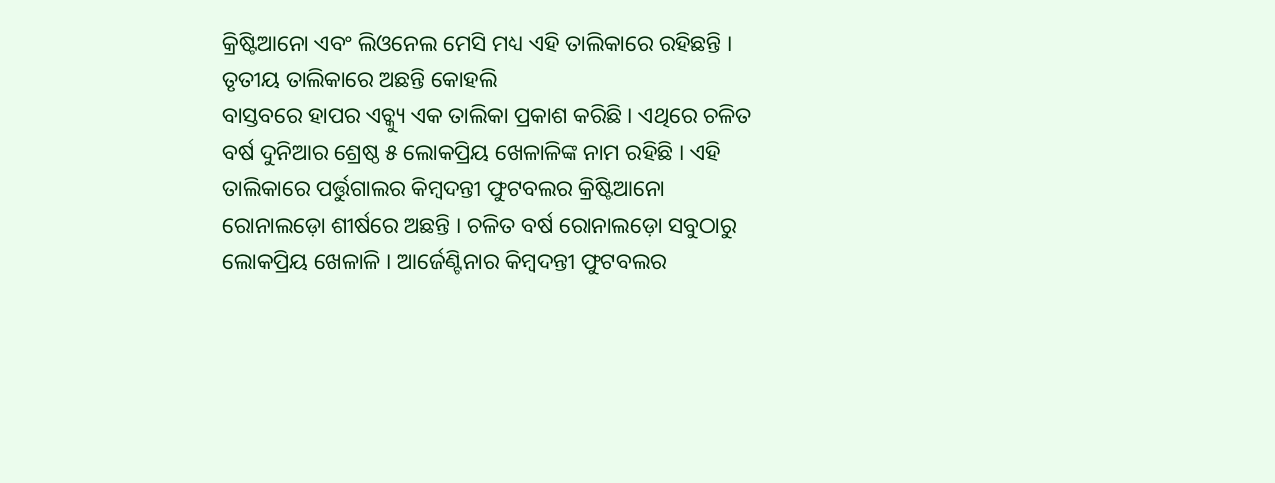କ୍ରିଷ୍ଟିଆନୋ ଏବଂ ଲିଓନେଲ ମେସି ମଧ୍ୟ ଏହି ତାଲିକାରେ ରହିଛନ୍ତି ।
ତୃତୀୟ ତାଲିକାରେ ଅଛନ୍ତି କୋହଲି
ବାସ୍ତବରେ ହାପର ଏଚ୍କ୍ୟୁ ଏକ ତାଲିକା ପ୍ରକାଶ କରିଛି । ଏଥିରେ ଚଳିତ ବର୍ଷ ଦୁନିଆର ଶ୍ରେଷ୍ଠ ୫ ଲୋକପ୍ରିୟ ଖେଳାଳିଙ୍କ ନାମ ରହିଛି । ଏହି ତାଲିକାରେ ପର୍ତ୍ତୁଗାଲର କିମ୍ବଦନ୍ତୀ ଫୁଟବଲର କ୍ରିଷ୍ଟିଆନୋ ରୋନାଲଡ଼ୋ ଶୀର୍ଷରେ ଅଛନ୍ତି । ଚଳିତ ବର୍ଷ ରୋନାଲଡ଼ୋ ସବୁଠାରୁ ଲୋକପ୍ରିୟ ଖେଳାଳି । ଆର୍ଜେଣ୍ଟିନାର କିମ୍ବଦନ୍ତୀ ଫୁଟବଲର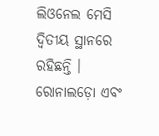ଲିଓନେଲ ମେସି ଦ୍ୱିତୀୟ ସ୍ଥାନରେ ରହିଛନ୍ତି । ରୋନାଲଡ଼ୋ ଏବଂ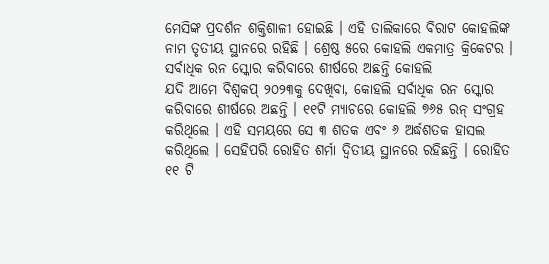ମେସିଙ୍କ ପ୍ରଦର୍ଶନ ଶକ୍ତିଶାଳୀ ହୋଇଛି । ଏହି ତାଲିକାରେ ବିରାଟ କୋହଲିଙ୍କ ନାମ ତୃତୀୟ ସ୍ଥାନରେ ରହିଛି । ଶ୍ରେଷ୍ଠ ୫ରେ କୋହଲି ଏକମାତ୍ର କ୍ରିକେଟର ।
ସର୍ବାଧିକ ରନ ସ୍କୋର କରିବାରେ ଶୀର୍ଷରେ ଅଛନ୍ତି କୋହଲି
ଯଦି ଆମେ ବିଶ୍ୱକପ୍ ୨୦୨୩କୁ ଦେଖିବା, କୋହଲି ସର୍ବାଧିକ ରନ ସ୍କୋର କରିବାରେ ଶୀର୍ଷରେ ଅଛନ୍ତି । ୧୧ଟି ମ୍ୟାଚରେ କୋହଲି ୭୬୫ ରନ୍ ସଂଗ୍ରହ କରିଥିଲେ । ଏହି ସମୟରେ ସେ ୩ ଶତକ ଏବଂ ୬ ଅର୍ଦ୍ଧଶତକ ହାସଲ କରିଥିଲେ । ସେହିପରି ରୋହିତ ଶର୍ମା ଦ୍ୱିତୀୟ ସ୍ଥାନରେ ରହିଛନ୍ତି । ରୋହିତ ୧୧ ଟି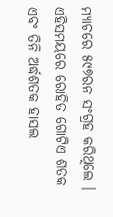ମ୍ୟାଚରେ ୫୯୭ରନ ସଂଗ୍ରହ କରିଥିଲେ । ଏହିସମୟରେ ରୋହିତ ଗୋଟିଏ ଶତକ ଏବଂ ତିନି ଅର୍ଦ୍ଧଶତକ ହାସଲ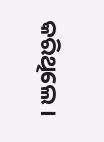କରିଥିଲେ ।